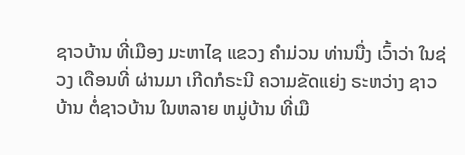ຊາວບ້ານ ທີ່ເມືອງ ມະຫາໄຊ ແຂວງ ຄຳມ່ວນ ທ່ານນື່ງ ເວົ້າວ່າ ໃນຊ່ວງ ເດືອນທີ່ ຜ່ານມາ ເກີດກໍຣະນີ ຄວາມຂັດແຍ່ງ ຣະຫວ່າງ ຊາວບ້ານ ຕໍ່ຊາວບ້ານ ໃນຫລາຍ ຫມູ່ບ້ານ ທີ່ເມື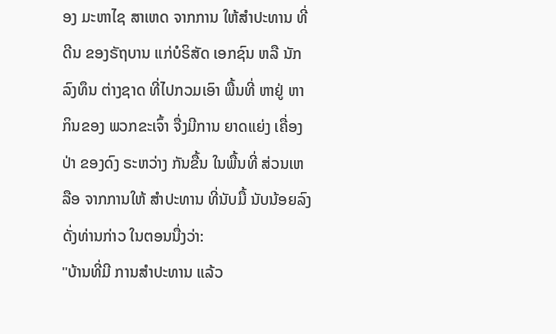ອງ ມະຫາໄຊ ສາເຫດ ຈາກການ ໃຫ້ສຳປະທານ ທີ່ດີນ ຂອງຣັຖບານ ແກ່ບໍຣິສັດ ເອກຊົນ ຫລື ນັກລົງທຶນ ຕ່າງຊາດ ທີ່ໄປກວມເອົາ ພື້ນທີ່ ຫາຢູ່ ຫາກິນຂອງ ພວກຂະເຈົ້າ ຈື່ງມີການ ຍາດແຍ່ງ ເຄື່ອງປ່າ ຂອງດົງ ຣະຫວ່າງ ກັນຂື້ນ ໃນພື້ນທີ່ ສ່ວນເຫລືອ ຈາກການໃຫ້ ສຳປະທານ ທີ່ນັບມື້ ນັບນ້ອຍລົງ ດັ່ງທ່ານກ່າວ ໃນຕອນນື່ງວ່າ:
"ບ້ານທີ່ມີ ການສຳປະທານ ແລ້ວ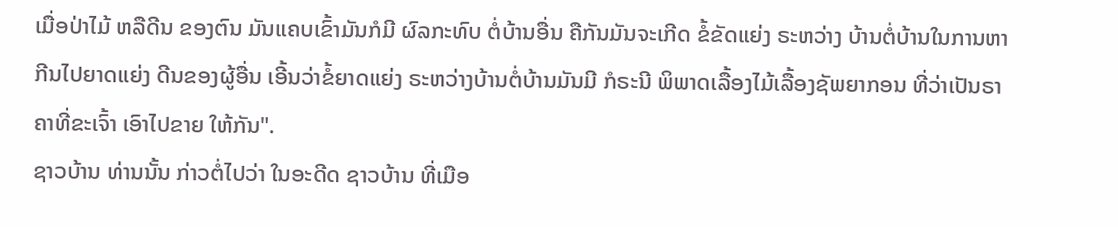ເມື່ອປ່າໄມ້ ຫລືດີນ ຂອງຕົນ ມັນແຄບເຂົ້າມັນກໍມີ ຜົລກະທົບ ຕໍ່ບ້ານອື່ນ ຄືກັນມັນຈະເກີດ ຂໍ້ຂັດແຍ່ງ ຣະຫວ່າງ ບ້ານຕໍ່ບ້ານໃນການຫາກີນໄປຍາດແຍ່ງ ດີນຂອງຜູ້ອື່ນ ເອີ້ນວ່າຂໍ້ຍາດແຍ່ງ ຣະຫວ່າງບ້ານຕໍ່ບ້ານມັນມີ ກໍຣະນີ ພິພາດເລື້ອງໄມ້ເລື້ອງຊັພຍາກອນ ທີ່ວ່າເປັນຣາຄາທີ່ຂະເຈົ້າ ເອົາໄປຂາຍ ໃຫ້ກັນ".
ຊາວບ້ານ ທ່ານນັ້ນ ກ່າວຕໍ່ໄປວ່າ ໃນອະດີດ ຊາວບ້ານ ທີ່ເມືອ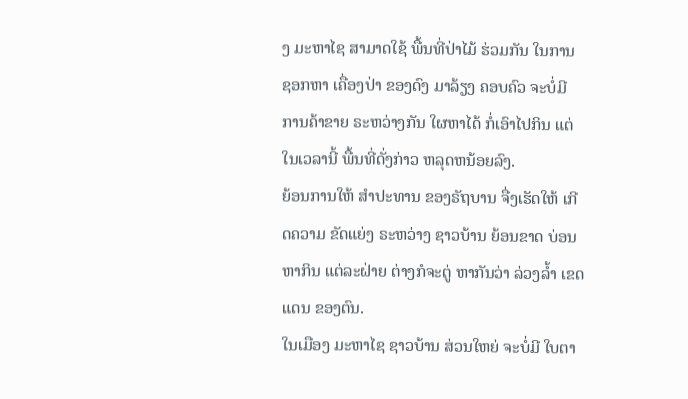ງ ມະຫາໄຊ ສາມາດໃຊ້ ພື້ນທີ່ປ່າໄມ້ ຮ່ວມກັນ ໃນການຊອກຫາ ເຄື່ອງປ່າ ຂອງດົງ ມາລ້ຽງ ຄອບຄົວ ຈະບໍ່ມີ ການຄ້າຂາຍ ຣະຫວ່າງກັນ ໃຜຫາໄດ້ ກໍ່ເອົາໄປກິນ ແຕ່ໃນເວລານີ້ ພື້ນທີ່ດັ່ງກ່າວ ຫລຸດຫນ້ອຍລົງ.
ຍ້ອນການໃຫ້ ສຳປະທານ ຂອງຣັຖບານ ຈື່ງເຮັດໃຫ້ ເກີດຄວາມ ຂັດແຍ່ງ ຣະຫວ່າງ ຊາວບ້ານ ຍ້ອນຂາດ ບ່ອນຫາກິນ ແຕ່ລະຝ່າຍ ຕ່າງກໍຈະຕູ່ ຫາກັນວ່າ ລ່ວງລ້ຳ ເຂດແດນ ຂອງຕົນ.
ໃນເມືອງ ມະຫາໄຊ ຊາວບ້ານ ສ່ວນໃຫຍ່ ຈະບໍ່ມີ ໃບຕາ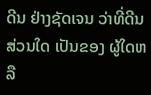ດີນ ຢ່າງຊັດເຈນ ວ່າທີ່ດີນ ສ່ວນໃດ ເປັນຂອງ ຜູ້ໃດຫລື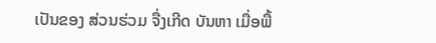ເປັນຂອງ ສ່ວນຮ່ວມ ຈື່ງເກີດ ບັນຫາ ເມື່ອພື້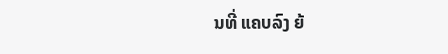ນທີ່ ແຄບລົງ ຍ້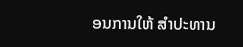ອນການໃຫ້ ສຳປະທານ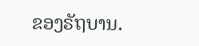ຂອງຣັຖບານ.